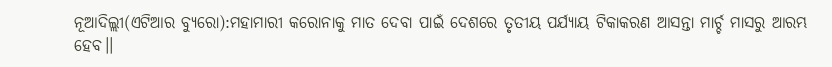ନୂଆଦିଲ୍ଲୀ(ଏଟିଆର ବ୍ୟୁରୋ):ମହାମାରୀ କରୋନାକୁ ମାତ ଦେବା ପାଇଁ ଦେଶରେ ତୃତୀୟ ପର୍ଯ୍ୟାୟ ଟିକାକରଣ ଆସନ୍ତା ମାର୍ଚ୍ଚ ମାସରୁ ଆରମ୍ଭ ହେବ।।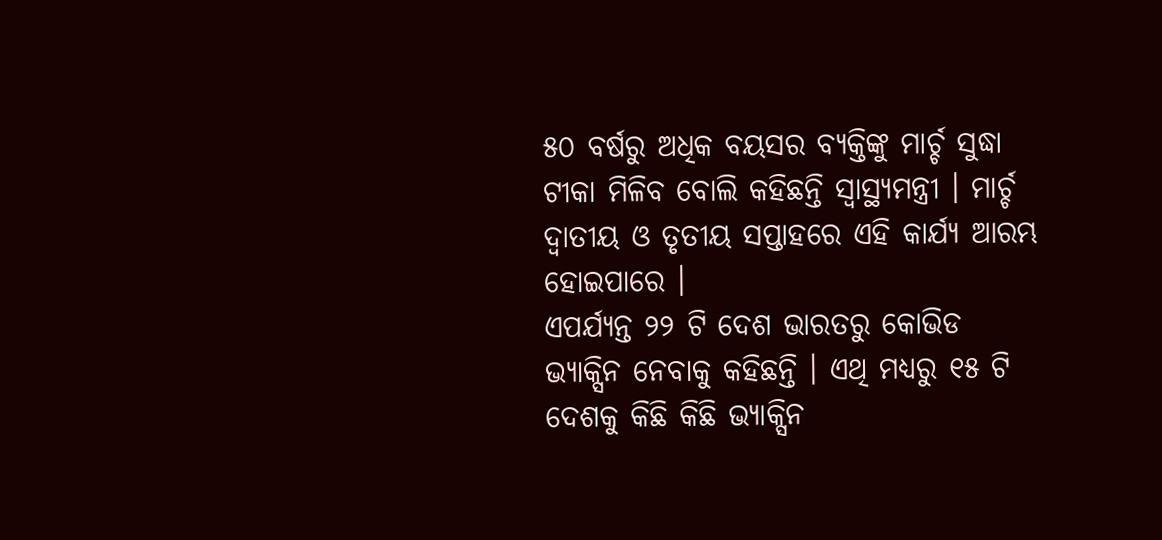୫୦ ବର୍ଷରୁ ଅଧିକ ବୟସର ବ୍ୟକ୍ତିଙ୍କୁ ମାର୍ଚ୍ଚ ସୁଦ୍ଧା ଟୀକା ମିଳିବ ବୋଲି କହିଛନ୍ତି ସ୍ୱାସ୍ଥ୍ୟମନ୍ତ୍ରୀ । ମାର୍ଚ୍ଚ ଦ୍ୱାତୀୟ ଓ ତୃତୀୟ ସପ୍ତାହରେ ଏହି କାର୍ଯ୍ୟ ଆରମ୍ଭ ହୋଇପାରେ ।
ଏପର୍ଯ୍ୟନ୍ତ ୨୨ ଟି ଦେଶ ଭାରତରୁ କୋଭିଡ ଭ୍ୟାକ୍ସିନ ନେବାକୁ କହିଛନ୍ତି । ଏଥି ମଧ୍ୟରୁ ୧୫ ଟି ଦେଶକୁ କିଛି କିଛି ଭ୍ୟାକ୍ସିନ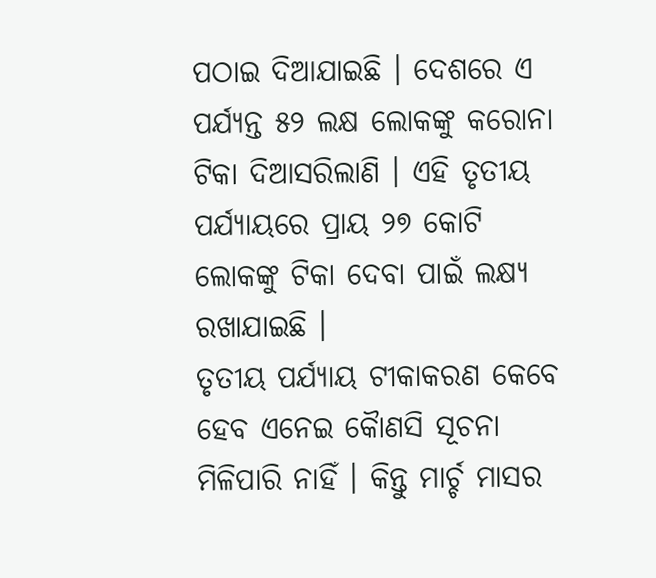ପଠାଇ ଦିଆଯାଇଛି । ଦେଶରେ ଏ ପର୍ଯ୍ୟନ୍ତ ୫୨ ଲକ୍ଷ ଲୋକଙ୍କୁ କରୋନା ଟିକା ଦିଆସରିଲାଣି । ଏହି ତୃତୀୟ ପର୍ଯ୍ୟାୟରେ ପ୍ରାୟ ୨୭ କୋଟି ଲୋକଙ୍କୁ ଟିକା ଦେବା ପାଇଁ ଲକ୍ଷ୍ୟ ରଖାଯାଇଛି ।
ତୃତୀୟ ପର୍ଯ୍ୟାୟ ଟୀକାକରଣ କେବେ ହେବ ଏନେଇ କୈାଣସି ସୂଚନା ମିଳିପାରି ନାହିଁ । କିନ୍ତୁ ମାର୍ଚ୍ଚ ମାସର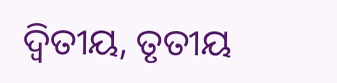ଦ୍ୱିତୀୟ, ତୃତୀୟ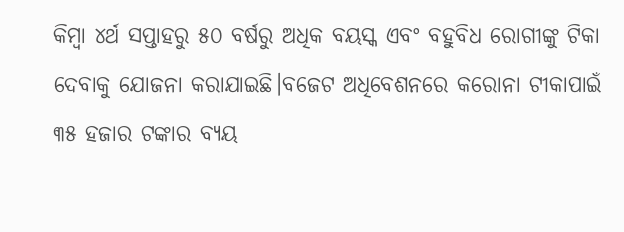କିମ୍ବା ୪ର୍ଥ ସପ୍ତାହରୁ ୫୦ ବର୍ଷରୁ ଅଧିକ ବୟସ୍କ ଏବଂ ବହୁବିଧ ରୋଗୀଙ୍କୁ ଟିକା ଦେବାକୁ ଯୋଜନା କରାଯାଇଛି।ବଜେଟ ଅଧିବେଶନରେ କରୋନା ଟୀକାପାଇଁ ୩୫ ହଜାର ଟଙ୍କାର ବ୍ୟୟ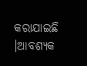କରାଯାଇଛି ।ଆବଶ୍ୟକ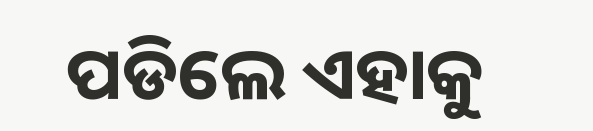ପଡିଲେ ଏହାକୁ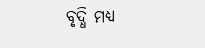ବୃଦ୍ଧି ମଧ୍ୟ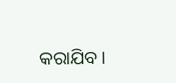କରାଯିବ ।